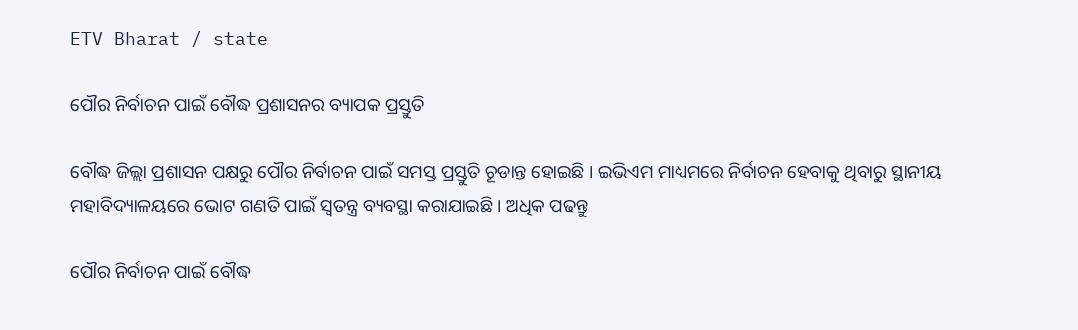ETV Bharat / state

ପୌର ନିର୍ବାଚନ ପାଇଁ ବୌଦ୍ଧ ପ୍ରଶାସନର ବ୍ୟାପକ ପ୍ରସ୍ତୁତି

ବୌଦ୍ଧ ଜିଲ୍ଲା ପ୍ରଶାସନ ପକ୍ଷରୁ ପୌର ନିର୍ବାଚନ ପାଇଁ ସମସ୍ତ ପ୍ରସ୍ତୁତି ଚୂଡାନ୍ତ ହୋଇଛି । ଇଭିଏମ ମାଧ୍ୟମରେ ନିର୍ବାଚନ ହେବାକୁ ଥିବାରୁ ସ୍ଥାନୀୟ ମହାବିଦ୍ୟାଳୟରେ ଭୋଟ ଗଣତି ପାଇଁ ସ୍ବତନ୍ତ୍ର ବ୍ୟବସ୍ଥା କରାଯାଇଛି । ଅଧିକ ପଢନ୍ତୁ

ପୌର ନିର୍ବାଚନ ପାଇଁ ବୌଦ୍ଧ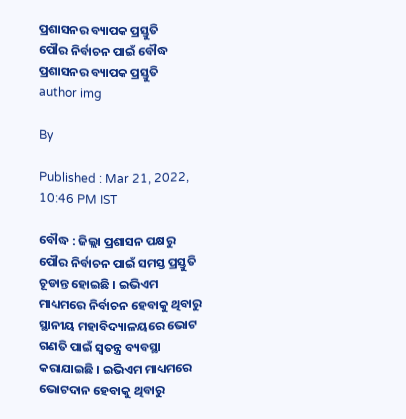ପ୍ରଶାସନର ବ୍ୟାପକ ପ୍ରସ୍ତୁତି
ପୌର ନିର୍ବାଚନ ପାଇଁ ବୌଦ୍ଧ ପ୍ରଶାସନର ବ୍ୟାପକ ପ୍ରସ୍ତୁତି
author img

By

Published : Mar 21, 2022, 10:46 PM IST

ବୌଦ୍ଧ : ଜିଲ୍ଲା ପ୍ରଶାସନ ପକ୍ଷରୁ ପୌର ନିର୍ବାଚନ ପାଇଁ ସମସ୍ତ ପ୍ରସ୍ତୁତି ଚୂଡାନ୍ତ ହୋଇଛି । ଇଭିଏମ ମାଧ୍ୟମରେ ନିର୍ବାଚନ ହେବାକୁ ଥିବାରୁ ସ୍ଥାନୀୟ ମହାବିଦ୍ୟାଳୟରେ ଭୋଟ ଗଣତି ପାଇଁ ସ୍ବତନ୍ତ୍ର ବ୍ୟବସ୍ଥା କରାଯାଇଛି । ଇଭିଏମ ମାଧ୍ୟମରେ ଭୋଟଦାନ ହେବାକୁ ଥିବାରୁ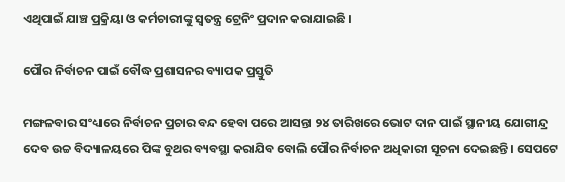ଏଥିପାଇଁ ଯାଞ୍ଚ ପ୍ରକ୍ରିୟା ଓ କର୍ମଚାରୀଙ୍କୁ ସ୍ବତନ୍ତ୍ର ଟ୍ରେନିଂ ପ୍ରଦାନ କରାଯାଇଛି ।

ପୌର ନିର୍ବାଚନ ପାଇଁ ବୌଦ୍ଧ ପ୍ରଶାସନର ବ୍ୟାପକ ପ୍ରସ୍ତୁତି

ମଙ୍ଗଳବାର ସଂଧ୍ୟାରେ ନିର୍ବାଚନ ପ୍ରଚାର ବନ୍ଦ ହେବା ପରେ ଆସନ୍ତା ୨୪ ତାରିଖରେ ଭୋଟ ଦାନ ପାଇଁ ସ୍ଥାନୀୟ ଯୋଗୀନ୍ଦ୍ର ଦେବ ଉଚ୍ଚ ବିଦ୍ୟାଳୟରେ ପିଙ୍କ ବୁଥର ବ୍ୟବସ୍ଥା କରାଯିବ ବୋଲି ପୌର ନିର୍ବାଚନ ଅଧିକାରୀ ସୂଚନା ଦେଇଛନ୍ତି । ସେପଟେ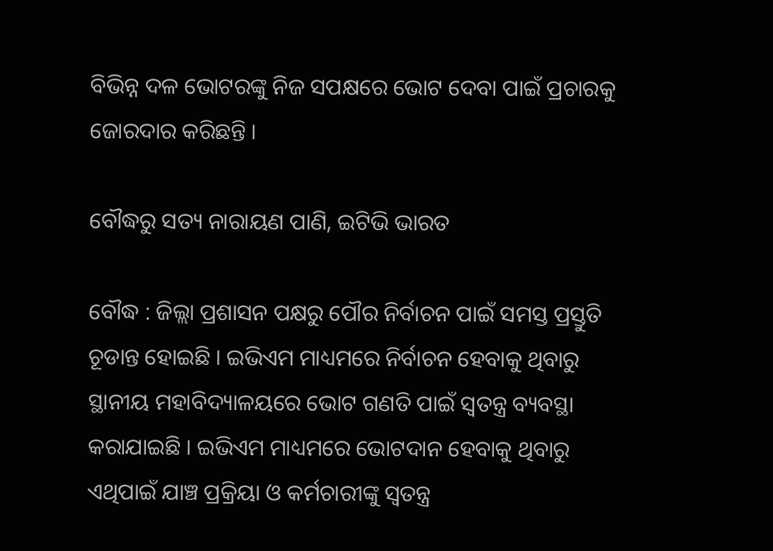ବିଭିନ୍ନ ଦଳ ଭୋଟରଙ୍କୁ ନିଜ ସପକ୍ଷରେ ଭୋଟ ଦେବା ପାଇଁ ପ୍ରଚାରକୁ ଜୋରଦାର କରିଛନ୍ତି ।

ବୌଦ୍ଧରୁ ସତ୍ୟ ନାରାୟଣ ପାଣି, ଇଟିଭି ଭାରତ

ବୌଦ୍ଧ : ଜିଲ୍ଲା ପ୍ରଶାସନ ପକ୍ଷରୁ ପୌର ନିର୍ବାଚନ ପାଇଁ ସମସ୍ତ ପ୍ରସ୍ତୁତି ଚୂଡାନ୍ତ ହୋଇଛି । ଇଭିଏମ ମାଧ୍ୟମରେ ନିର୍ବାଚନ ହେବାକୁ ଥିବାରୁ ସ୍ଥାନୀୟ ମହାବିଦ୍ୟାଳୟରେ ଭୋଟ ଗଣତି ପାଇଁ ସ୍ବତନ୍ତ୍ର ବ୍ୟବସ୍ଥା କରାଯାଇଛି । ଇଭିଏମ ମାଧ୍ୟମରେ ଭୋଟଦାନ ହେବାକୁ ଥିବାରୁ ଏଥିପାଇଁ ଯାଞ୍ଚ ପ୍ରକ୍ରିୟା ଓ କର୍ମଚାରୀଙ୍କୁ ସ୍ବତନ୍ତ୍ର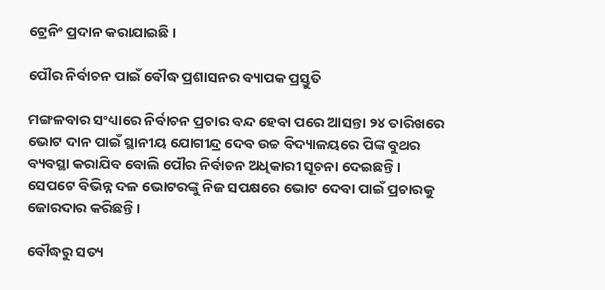ଟ୍ରେନିଂ ପ୍ରଦାନ କରାଯାଇଛି ।

ପୌର ନିର୍ବାଚନ ପାଇଁ ବୌଦ୍ଧ ପ୍ରଶାସନର ବ୍ୟାପକ ପ୍ରସ୍ତୁତି

ମଙ୍ଗଳବାର ସଂଧ୍ୟାରେ ନିର୍ବାଚନ ପ୍ରଚାର ବନ୍ଦ ହେବା ପରେ ଆସନ୍ତା ୨୪ ତାରିଖରେ ଭୋଟ ଦାନ ପାଇଁ ସ୍ଥାନୀୟ ଯୋଗୀନ୍ଦ୍ର ଦେବ ଉଚ୍ଚ ବିଦ୍ୟାଳୟରେ ପିଙ୍କ ବୁଥର ବ୍ୟବସ୍ଥା କରାଯିବ ବୋଲି ପୌର ନିର୍ବାଚନ ଅଧିକାରୀ ସୂଚନା ଦେଇଛନ୍ତି । ସେପଟେ ବିଭିନ୍ନ ଦଳ ଭୋଟରଙ୍କୁ ନିଜ ସପକ୍ଷରେ ଭୋଟ ଦେବା ପାଇଁ ପ୍ରଚାରକୁ ଜୋରଦାର କରିଛନ୍ତି ।

ବୌଦ୍ଧରୁ ସତ୍ୟ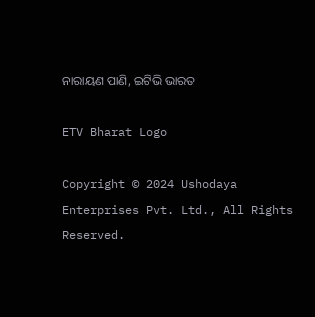ନାରାୟଣ ପାଣି, ଇଟିଭି ଭାରତ

ETV Bharat Logo

Copyright © 2024 Ushodaya Enterprises Pvt. Ltd., All Rights Reserved.